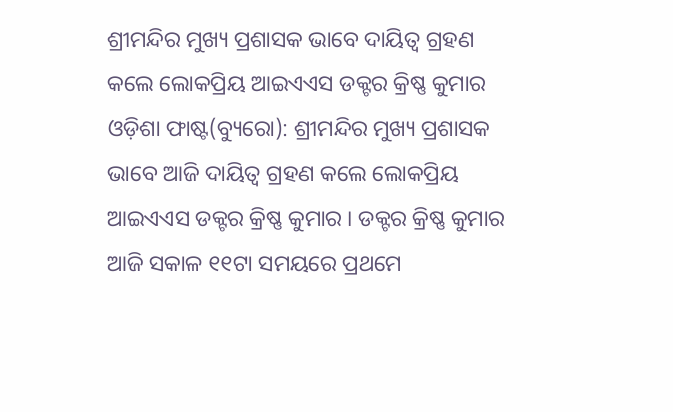ଶ୍ରୀମନ୍ଦିର ମୁଖ୍ୟ ପ୍ରଶାସକ ଭାବେ ଦାୟିତ୍ୱ ଗ୍ରହଣ କଲେ ଲୋକପ୍ରିୟ ଆଇଏଏସ ଡକ୍ଟର କ୍ରିଷ୍ଣ କୁମାର
ଓଡ଼ିଶା ଫାଷ୍ଟ(ବ୍ୟୁରୋ): ଶ୍ରୀମନ୍ଦିର ମୁଖ୍ୟ ପ୍ରଶାସକ ଭାବେ ଆଜି ଦାୟିତ୍ୱ ଗ୍ରହଣ କଲେ ଲୋକପ୍ରିୟ ଆଇଏଏସ ଡକ୍ଟର କ୍ରିଷ୍ଣ କୁମାର । ଡକ୍ଟର କ୍ରିଷ୍ଣ କୁମାର ଆଜି ସକାଳ ୧୧ଟା ସମୟରେ ପ୍ରଥମେ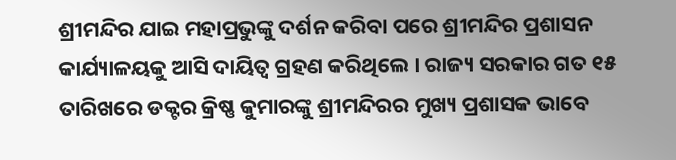ଶ୍ରୀମନ୍ଦିର ଯାଇ ମହାପ୍ରଭୁଙ୍କୁ ଦର୍ଶନ କରିବା ପରେ ଶ୍ରୀମନ୍ଦିର ପ୍ରଶାସନ କାର୍ଯ୍ୟାଳୟକୁ ଆସି ଦାୟିତ୍ୱ ଗ୍ରହଣ କରିଥିଲେ । ରାଜ୍ୟ ସରକାର ଗତ ୧୫ ତାରିଖରେ ଡକ୍ଟର କ୍ରିଷ୍ଣ କୁମାରଙ୍କୁ ଶ୍ରୀମନ୍ଦିରର ମୁଖ୍ୟ ପ୍ରଶାସକ ଭାବେ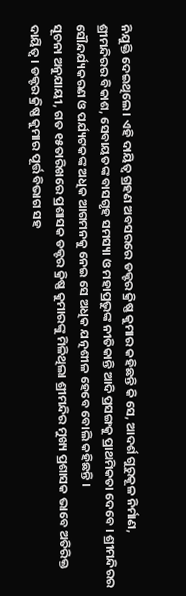ନିଯୁକ୍ତି ଦେଇଥିଲେ। ଏହି ଦାୟିତ୍ୱ ଗ୍ରହଣ ଅବସରରେ ଡକ୍ଟର କ୍ରିଷ୍ଣ କୁମାର କହିଛନ୍ତି କି ସେ, ଆଦର୍ଶ ଗୁରୁକୂଳ ନିର୍ମାଣ, ଶ୍ରୀମନ୍ଦିରର ବିକାଶ, ସେବାୟତଙ୍କ ବାସଗୃହ ସମସ୍ୟା ଓ ମହାପ୍ରଭୁଙ୍କ ନୀତିକାନ୍ତି ଆଦି ପ୍ରସଙ୍ଗକୁ ପ୍ରାଥମିକତା ଦେବେ । ଶ୍ରୀମନ୍ଦିରର ସୌନ୍ଦର୍ଯ୍ୟକରଣ ଓ ପର୍ଯ୍ୟଟକଙ୍କ ଅଧିକ ଆଗମନକୁ ନେଇ ସେ ଅଧିକ ଯତ୍ନଶୀଳ ହେବେ ବୋଲି କହିଛନ୍ତି ।
ସୂଚନା ଅନୁଯାୟୀ, ଗତ ୧୫ତାରିଖରେ ପ୍ରଶାସକ ଡକ୍ଟର କ୍ରିଷ୍ଣ କୁମାରଙ୍କୁ ମିଳିଥିଲା ଶ୍ରୀମନ୍ଦିର ମୁଖ୍ୟ ପ୍ରଶାସକ ଭାବେ ଅତିରିକ୍ତ ଦାୟିତ୍ୱ । ଡକ୍ଟର କ୍ରିଷ୍ଣ କୁମାର ପୂର୍ତ୍ତ ବିଭାଗ ସହ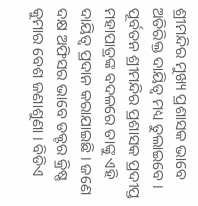ଶ୍ରୀମନ୍ଦିର ମୁଖ୍ୟ ପ୍ରଶାସକ ଭାବେ ଅତିରିକ୍ତ ଦାୟିତ୍ୱ ମଧ୍ୟ ତୁଲାଇବେ । ପୂର୍ବତନ ଶ୍ରୀମନ୍ଦିର ପ୍ରଶାସକ ପ୍ରଦୀପ୍ତ ମହାପାତ୍ରଙ୍କ ବଦଳରେ ତାଙ୍କୁ ଏହି ଦାୟିତ୍ୱ ପ୍ରଦାନ କରାଯାଇଛି । ଜଣେ ଦକ୍ଷ ଅଫିସର ଭାବେ ଡକ୍ଟର କ୍ରିଷ୍ଣ କୁମାର ବେଶ ଜଣାଶୁଣା । ବିଡିଏ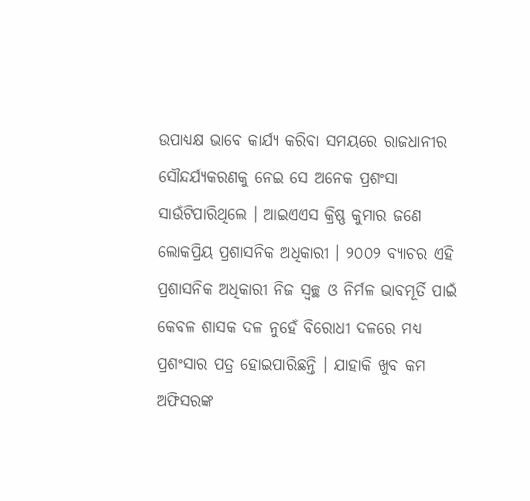ଉପାଧ୍ୟକ୍ଷ ଭାବେ କାର୍ଯ୍ୟ କରିବା ସମୟରେ ରାଜଧାନୀର ସୌନ୍ଦର୍ଯ୍ୟକରଣକୁ ନେଇ ସେ ଅନେକ ପ୍ରଶଂସା ସାଉଁଟିପାରିଥିଲେ । ଆଇଏଏସ କ୍ରିଷ୍ଣ କୁମାର ଜଣେ ଲୋକପ୍ରିୟ ପ୍ରଶାସନିକ ଅଧିକାରୀ । ୨୦୦୨ ବ୍ୟାଚର ଏହି ପ୍ରଶାସନିକ ଅଧିକାରୀ ନିଜ ସ୍ୱଚ୍ଛ ଓ ନିର୍ମଳ ଭାବମୂର୍ତି ପାଇଁ କେବଳ ଶାସକ ଦଳ ନୁହେଁ ବିରୋଧୀ ଦଳରେ ମଧ୍ୟ ପ୍ରଶଂସାର ପତ୍ର ହୋଇପାରିଛନ୍ତି । ଯାହାକି ଖୁବ କମ ଅଫିସରଙ୍କ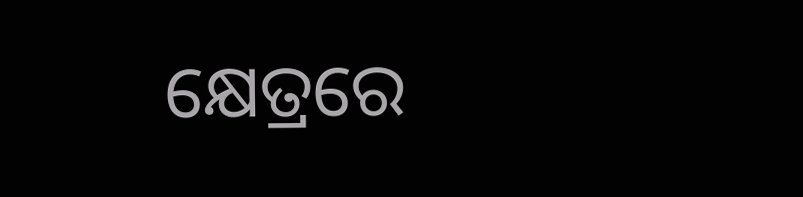କ୍ଷେତ୍ରରେ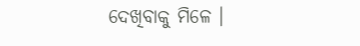ଦେଖିବାକୁ ମିଳେ ।